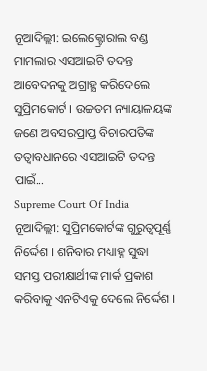ନୂଆଦିଲ୍ଲୀ: ଇଲେକ୍ଟ୍ରୋରାଲ ବଣ୍ଡ ମାମଲାର ଏସଆଇଟି ତଦନ୍ତ ଆବେଦନକୁ ଅଗ୍ରାହ୍ଯ କରିଦେଲେ ସୁପ୍ରିମକୋର୍ଟ । ଉଚ୍ଚତମ ନ୍ୟାୟାଳୟଙ୍କ ଜଣେ ଅବସରପ୍ରାପ୍ତ ବିଚାରପତିଙ୍କ ତତ୍ବାବଧାନରେ ଏସଆଇଟି ତଦନ୍ତ ପାଇଁ...
Supreme Court Of India
ନୂଆଦିଲ୍ଲୀ: ସୁପ୍ରିମକୋର୍ଟଙ୍କ ଗୁରୁତ୍ବପୂର୍ଣ୍ଣ ନିର୍ଦ୍ଦେଶ । ଶନିବାର ମଧ୍ୟାହ୍ନ ସୁଦ୍ଧା ସମସ୍ତ ପରୀକ୍ଷାର୍ଥୀଙ୍କ ମାର୍କ ପ୍ରକାଶ କରିବାକୁ ଏନଟିଏକୁ ଦେଲେ ନିର୍ଦ୍ଦେଶ ।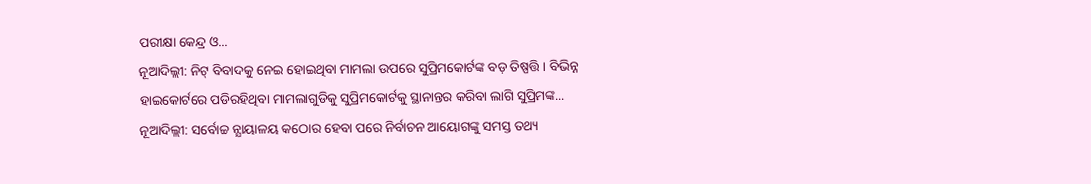ପରୀକ୍ଷା କେନ୍ଦ୍ର ଓ...
ନୂଆଦିଲ୍ଲୀ: ନିଟ୍ ବିବାଦକୁ ନେଇ ହୋଇଥିବା ମାମଲା ଉପରେ ସୁପ୍ରିମକୋର୍ଟଙ୍କ ବଡ଼ ତିଷ୍ପତ୍ତି । ବିଭିନ୍ନ ହାଇକୋର୍ଟରେ ପଡିରହିଥିବା ମାମଲାଗୁଡିକୁ ସୁପ୍ରିମକୋର୍ଟକୁ ସ୍ଥାନାନ୍ତର କରିବା ଲାଗି ସୁପ୍ରିମଙ୍କ...
ନୂଆଦିଲ୍ଲୀ: ସର୍ବୋଚ୍ଚ ନ୍ଯାୟାଳୟ କଠୋର ହେବା ପରେ ନିର୍ବାଚନ ଆୟୋଗଙ୍କୁ ସମସ୍ତ ତଥ୍ୟ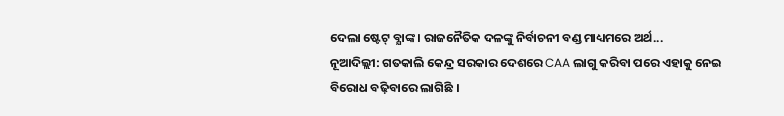ଦେଲା ଷ୍ଟେଟ୍ ବ୍ଯାଙ୍କ । ରାଜନୈତିକ ଦଳଙ୍କୁ ନିର୍ବାଚନୀ ବଣ୍ଡ ମାଧ୍ୟମରେ ଅର୍ଥ...
ନୂଆଦିଲ୍ଲୀ: ଗତକାଲି କେନ୍ଦ୍ର ସରକାର ଦେଶରେ CAA ଲାଗୁ କରିବା ପରେ ଏହାକୁ ନେଇ ବିରୋଧ ବଢ଼ିବାରେ ଲାଗିଛି ।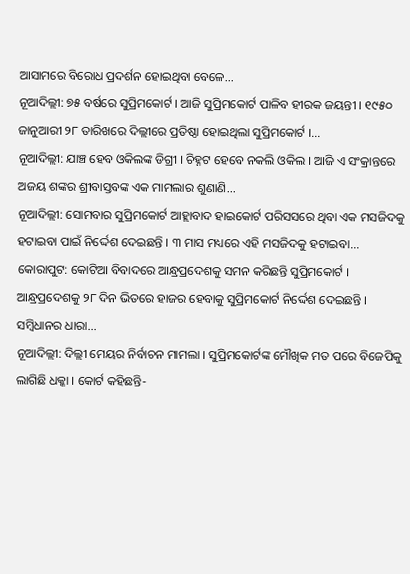ଆସାମରେ ବିରୋଧ ପ୍ରଦର୍ଶନ ହୋଇଥିବା ବେଳେ...
ନୂଆଦିଲ୍ଲୀ: ୭୫ ବର୍ଷରେ ସୁପ୍ରିମକୋର୍ଟ । ଆଜି ସୁପ୍ରିମକୋର୍ଟ ପାଳିବ ହୀରକ ଜୟନ୍ତୀ । ୧୯୫୦ ଜାନୁଆରୀ ୨୮ ତାରିଖରେ ଦିଲ୍ଲୀରେ ପ୍ରତିଷ୍ଠା ହୋଇଥିଲା ସୁପ୍ରିମକୋର୍ଟ ।...
ନୂଆଦିଲ୍ଲୀ: ଯାଞ୍ଚ ହେବ ଓକିଲଙ୍କ ଡିଗ୍ରୀ । ଚିହ୍ନଟ ହେବେ ନକଲି ଓକିଲ । ଆଜି ଏ ସଂକ୍ରାନ୍ତରେ ଅଜୟ ଶଙ୍କର ଶ୍ରୀବାସ୍ତବଙ୍କ ଏକ ମାମଲାର ଶୁଣାଣି...
ନୂଆଦିଲ୍ଲୀ: ସୋମବାର ସୁପ୍ରିମକୋର୍ଟ ଆହ୍ଲାବାଦ ହାଇକୋର୍ଟ ପରିସସରେ ଥିବା ଏକ ମସଜିଦକୁ ହଟାଇବା ପାଇଁ ନିର୍ଦ୍ଦେଶ ଦେଇଛନ୍ତି । ୩ ମାସ ମଧ୍ୟରେ ଏହି ମସଜିଦକୁ ହଟାଇବା...
କୋରାପୁଟ: କୋଟିଆ ବିବାଦରେ ଆନ୍ଧ୍ରପ୍ରଦେଶକୁ ସମନ କରିଛନ୍ତି ସୁପ୍ରିମକୋର୍ଟ । ଆନ୍ଧ୍ରପ୍ରଦେଶକୁ ୨୮ ଦିନ ଭିତରେ ହାଜର ହେବାକୁ ସୁପ୍ରିମକୋର୍ଟ ନିର୍ଦ୍ଦେଶ ଦେଇଛନ୍ତି । ସମ୍ବିଧାନର ଧାରା...
ନୂଆଦିଲ୍ଲୀ: ଦିଲ୍ଲୀ ମେୟର ନିର୍ବାଚନ ମାମଲା । ସୁପ୍ରିମକୋର୍ଟଙ୍କ ମୌଖିକ ମତ ପରେ ବିଜେପିକୁ ଲାଗିଛି ଧକ୍କା । କୋର୍ଟ କହିଛନ୍ତି-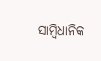ସାମ୍ବିଧାନିକ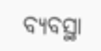ବ୍ୟବସ୍ଥା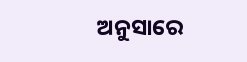ଅନୁସାରେ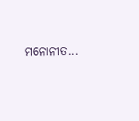ମନୋନୀତ...